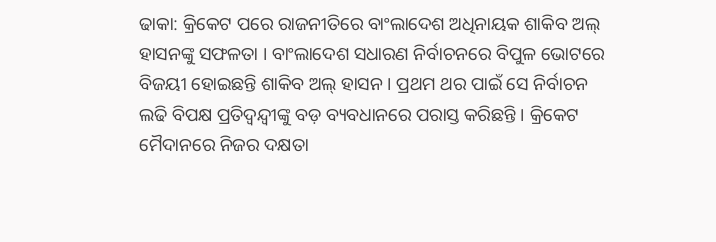ଢାକା: କ୍ରିକେଟ ପରେ ରାଜନୀତିରେ ବାଂଲାଦେଶ ଅଧିନାୟକ ଶାକିବ ଅଲ୍ ହାସନଙ୍କୁ ସଫଳତା । ବାଂଲାଦେଶ ସଧାରଣ ନିର୍ବାଚନରେ ବିପୁଳ ଭୋଟରେ ବିଜୟୀ ହୋଇଛନ୍ତି ଶାକିବ ଅଲ୍ ହାସନ । ପ୍ରଥମ ଥର ପାଇଁ ସେ ନିର୍ବାଚନ ଲଢି ବିପକ୍ଷ ପ୍ରତିଦ୍ବନ୍ଦ୍ବୀଙ୍କୁ ବଡ଼ ବ୍ୟବଧାନରେ ପରାସ୍ତ କରିଛନ୍ତି । କ୍ରିକେଟ ମୈଦାନରେ ନିଜର ଦକ୍ଷତା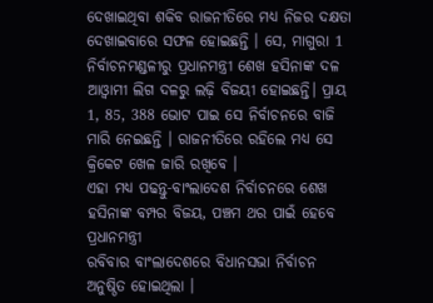ଦେଖାଇଥିବା ଶକିବ ରାଜନୀତିରେ ମଧ୍ୟ ନିଜର ଦକ୍ଷତା ଦେଖାଇବାରେ ସଫଳ ହୋଇଛନ୍ତି । ସେ, ମାଗୁରା 1 ନିର୍ବାଚନମଣ୍ଡଳୀରୁ ପ୍ରଧାନମନ୍ତ୍ରୀ ଶେଖ ହସିନାଙ୍କ ଦଳ ଆଓ୍ବାମୀ ଲିଗ ଦଳରୁ ଲଢ଼ି ବିଜୟୀ ହୋଇଛନ୍ତି। ପ୍ରାୟ 1, 85, 388 ଭୋଟ ପାଇ ସେ ନିର୍ବାଚନରେ ବାଜି ମାରି ନେଇଛନ୍ତି । ରାଜନୀତିରେ ରହିଲେ ମଧ୍ୟ ସେ କ୍ରିକେଟ ଖେଳ ଜାରି ରଖିବେ ।
ଏହା ମଧ୍ୟ ପଢନ୍ତୁ-ବାଂଲାଦେଶ ନିର୍ବାଚନରେ ଶେଖ ହସିନାଙ୍କ ବମ୍ପର ବିଜୟ, ପଞ୍ଚମ ଥର ପାଇଁ ହେବେ ପ୍ରଧାନମନ୍ତ୍ରୀ
ରବିବାର ବାଂଲାଦେଶରେ ବିଧାନସଭା ନିର୍ବାଚନ ଅନୁଷ୍ଠିତ ହୋଇଥିଲା ।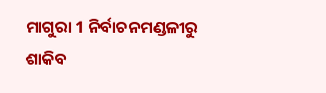ମାଗୁରା 1 ନିର୍ବାଚନମଣ୍ଡଳୀରୁ ଶାକିବ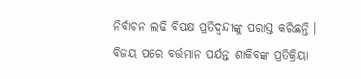ନିର୍ବାଚନ ଲଢି ବିପକ୍ଷ ପ୍ରତିଦ୍ବନ୍ଦୀଙ୍କୁ ପରାସ୍ତ କରିଛନ୍ତି । ବିଜୟ ପରେ ବର୍ତ୍ତମାନ ପର୍ଯନ୍ତ ଶାକିବଙ୍କ ପ୍ରତିକ୍ରିୟା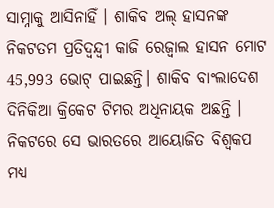ସାମ୍ନାକୁ ଆସିନାହିଁ । ଶାକିବ ଅଲ୍ ହାସନଙ୍କ ନିକଟତମ ପ୍ରତିଦ୍ୱନ୍ଦ୍ୱୀ କାଜି ରେଜ୍ବାଲ ହାସନ ମୋଟ 45,993 ଭୋଟ୍ ପାଇଛନ୍ତି। ଶାକିବ ବାଂଲାଦେଶ ଦିନିକିଆ କ୍ରିକେଟ ଟିମର ଅଧିନାୟକ ଅଛନ୍ତି । ନିକଟରେ ସେ ଭାରତରେ ଆୟୋଜିତ ବିଶ୍ବକପ ମଧ୍ୟ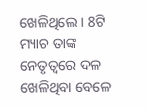ଖେଳିଥିଲେ । 8ଟି ମ୍ୟାଚ ତାଙ୍କ ନେତୃତ୍ବରେ ଦଳ ଖେଳିଥିବା ବେଳେ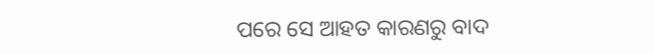ପରେ ସେ ଆହତ କାରଣରୁ ବାଦ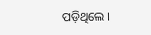ପଡ଼ିଥିଲେ ।